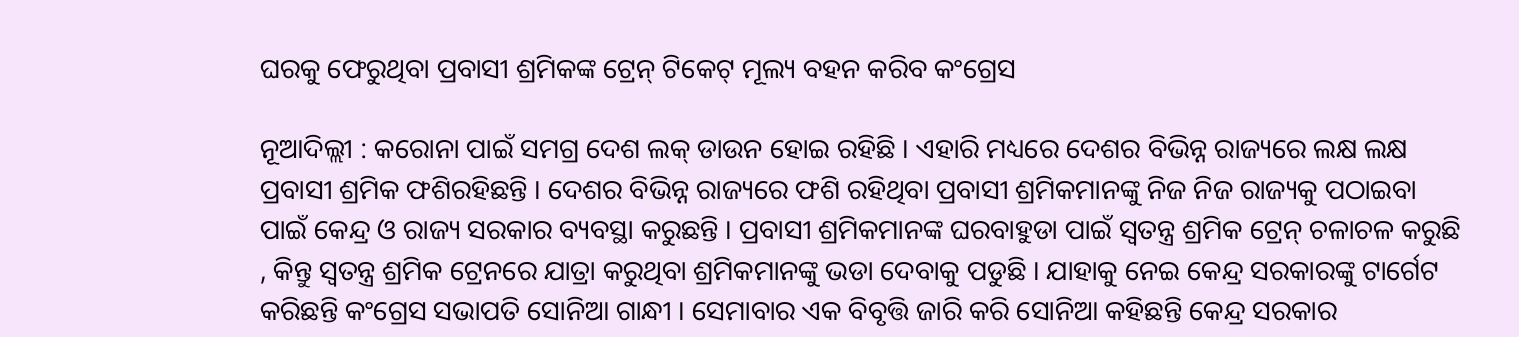ଘରକୁ ଫେରୁଥିବା ପ୍ରବାସୀ ଶ୍ରମିକଙ୍କ ଟ୍ରେନ୍ ଟିକେଟ୍ ମୂଲ୍ୟ ବହନ କରିବ କଂଗ୍ରେସ

ନୂଆଦିଲ୍ଲୀ : କରୋନା ପାଇଁ ସମଗ୍ର ଦେଶ ଲକ୍ ଡାଉନ ହୋଇ ରହିଛି । ଏହାରି ମଧ୍ୟରେ ଦେଶର ବିଭିନ୍ନ ରାଜ୍ୟରେ ଲକ୍ଷ ଲକ୍ଷ ପ୍ରବାସୀ ଶ୍ରମିକ ଫଶିରହିଛନ୍ତି । ଦେଶର ବିଭିନ୍ନ ରାଜ୍ୟରେ ଫଶି ରହିଥିବା ପ୍ରବାସୀ ଶ୍ରମିକମାନଙ୍କୁ ନିଜ ନିଜ ରାଜ୍ୟକୁ ପଠାଇବା ପାଇଁ କେନ୍ଦ୍ର ଓ ରାଜ୍ୟ ସରକାର ବ୍ୟବସ୍ଥା କରୁଛନ୍ତି । ପ୍ରବାସୀ ଶ୍ରମିକମାନଙ୍କ ଘରବାହୁଡା ପାଇଁ ସ୍ବତନ୍ତ୍ର ଶ୍ରମିକ ଟ୍ରେନ୍ ଚଳାଚଳ କରୁଛି , କିନ୍ତୁ ସ୍ବତନ୍ତ୍ର ଶ୍ରମିକ ଟ୍ରେନରେ ଯାତ୍ରା କରୁଥିବା ଶ୍ରମିକମାନଙ୍କୁ ଭଡା ଦେବାକୁ ପଡୁଛି । ଯାହାକୁ ନେଇ କେନ୍ଦ୍ର ସରକାରଙ୍କୁ ଟାର୍ଗେଟ କରିଛନ୍ତି କଂଗ୍ରେସ ସଭାପତି ସୋନିଆ ଗାନ୍ଧୀ । ସେମାବାର ଏକ ବିବୃତ୍ତି ଜାରି କରି ସୋନିଆ କହିଛନ୍ତି କେନ୍ଦ୍ର ସରକାର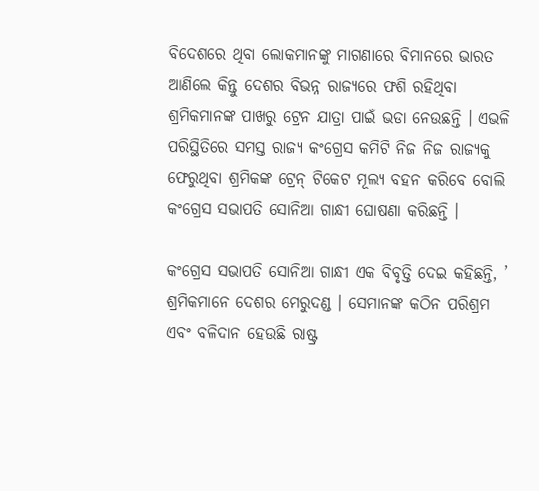ବିଦେଶରେ ଥିବା ଲୋକମାନଙ୍କୁ ମାଗଣାରେ ବିମାନରେ ଭାରତ ଆଣିଲେ କିନ୍ତୁ ଦେଶର ବିଭନ୍ନ ରାଜ୍ୟରେ ଫଶି ରହିଥିବା ଶ୍ରମିକମାନଙ୍କ ପାଖରୁ ଟ୍ରେନ ଯାତ୍ରା ପାଇଁ ଭଡା ନେଉଛନ୍ତି । ଏଭଳି ପରିସ୍ଥିତିରେ ସମସ୍ତ ରାଜ୍ୟ କଂଗ୍ରେସ କମିଟି ନିଜ ନିଜ ରାଜ୍ୟକୁ ଫେରୁଥିବା ଶ୍ରମିକଙ୍କ ଟ୍ରେନ୍ ଟିକେଟ ମୂଲ୍ୟ ବହନ କରିବେ ବୋଲି କଂଗ୍ରେସ ସଭାପତି ସୋନିଆ ଗାନ୍ଧୀ ଘୋଷଣା କରିଛନ୍ତି ।

କଂଗ୍ରେସ ସଭାପତି ସୋନିଆ ଗାନ୍ଧୀ ଏକ ବିବୃତ୍ତି ଦେଇ କହିଛନ୍ତି, ’ ଶ୍ରମିକମାନେ ଦେଶର ମେରୁଦଣ୍ଡ । ସେମାନଙ୍କ କଠିନ ପରିଶ୍ରମ ଏବଂ ବଳିଦାନ ହେଉଛି ରାଷ୍ଟ୍ର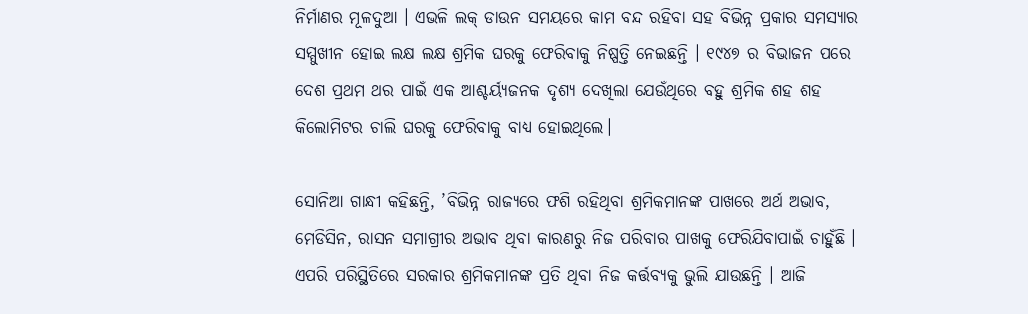ନିର୍ମାଣର ମୂଳଦୁଆ । ଏଭଳି ଲକ୍ ଡାଉନ ସମୟରେ କାମ ବନ୍ଦ ରହିବା ସହ ବିଭିନ୍ନ ପ୍ରକାର ସମସ୍ୟାର ସମ୍ମୁଖୀନ ହୋଇ ଲକ୍ଷ ଲକ୍ଷ ଶ୍ରମିକ ଘରକୁ ଫେରିବାକୁ ନିଷ୍ପତ୍ତି ନେଇଛନ୍ତି । ୧୯୪୭ ର ବିଭାଜନ ପରେ ଦେଶ ପ୍ରଥମ ଥର ପାଇଁ ଏକ ଆଶ୍ଚର୍ୟ୍ୟଜନକ ଦୃଶ୍ୟ ଦେଖିଲା ଯେଉଁଥିରେ ବହୁ ଶ୍ରମିକ ଶହ ଶହ କିଲୋମିଟର ଚାଲି ଘରକୁ ଫେରିବାକୁ ବାଧ୍ୟ ହୋଇଥିଲେ।

ସୋନିଆ ଗାନ୍ଧୀ କହିଛନ୍ତି, ’ବିଭିନ୍ନ ରାଜ୍ୟରେ ଫଶି ରହିଥିବା ଶ୍ରମିକମାନଙ୍କ ପାଖରେ ଅର୍ଥ ଅଭାବ, ମେଡିସିନ, ରାସନ ସମାଗ୍ରୀର ଅଭାବ ଥିବା କାରଣରୁ ନିଜ ପରିବାର ପାଖକୁ ଫେରିଯିବାପାଇଁ ଚାହୁଁଛି । ଏପରି ପରିସ୍ଥିତିରେ ସରକାର ଶ୍ରମିକମାନଙ୍କ ପ୍ରତି ଥିବା ନିଜ କର୍ତ୍ତବ୍ୟକୁ ଭୁଲି ଯାଉଛନ୍ତି । ଆଜି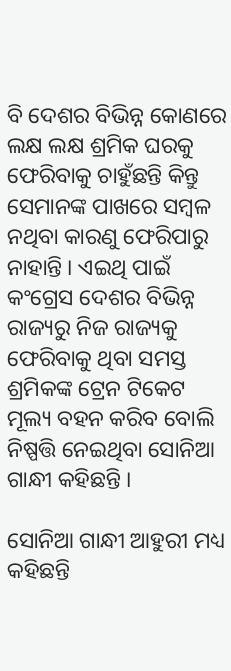ବି ଦେଶର ବିଭିନ୍ନ କୋଣରେ ଲକ୍ଷ ଲକ୍ଷ ଶ୍ରମିକ ଘରକୁ ଫେରିବାକୁ ଚାହୁଁଛନ୍ତି କିନ୍ତୁ ସେମାନଙ୍କ ପାଖରେ ସମ୍ବଳ ନଥିବା କାରଣୁ ଫେରିପାରୁ ନାହାନ୍ତି । ଏଇଥି ପାଇଁ କଂଗ୍ରେସ ଦେଶର ବିଭିନ୍ନ ରାଜ୍ୟରୁ ନିଜ ରାଜ୍ୟକୁ ଫେରିବାକୁ ଥିବା ସମସ୍ତ ଶ୍ରମିକଙ୍କ ଟ୍ରେନ ଟିକେଟ ମୂଲ୍ୟ ବହନ କରିବ ବୋଲି ନିଷ୍ପତ୍ତି ନେଇଥିବା ସୋନିଆ ଗାନ୍ଧୀ କହିଛନ୍ତି ।

ସୋନିଆ ଗାନ୍ଧୀ ଆହୁରୀ ମଧ୍ୟ କହିଛନ୍ତି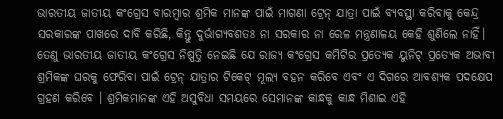ଭାରତୀୟ ଜାତୀୟ କଂଗ୍ରେସ ବାରମ୍ବାର ଶ୍ରମିକ ମାନଙ୍କ ପାଇଁ ମାଗଣା ଟ୍ରେନ୍ ଯାତ୍ରା ପାଇଁ ବ୍ୟବସ୍ଥା କରିବାକୁ କେନ୍ଦ୍ର ସରକାରଙ୍କ ପାଖରେ ଦାବି କରିଛି, କିନ୍ତୁ ଦୁର୍ଭାଗ୍ୟବଶତଃ ନା ସରକାର ନା ରେଳ ମନ୍ତ୍ରଣାଳୟ କେହି ଶୁଣିଲେ ନାହିଁ। ତେଣୁ ଭାରତୀୟ ଜାତୀୟ କଂଗ୍ରେସ ନିଷ୍ପତ୍ତି ନେଇଛି ଯେ ରାଜ୍ୟ କଂଗ୍ରେସ କମିଟିର ପ୍ରତ୍ୟେକ ୟୁନିଟ୍ ପ୍ରତ୍ୟେକ ଅଭାବୀ ଶ୍ରମିକଙ୍କ ଘରକୁ ଫେରିବା ପାଇଁ ଟ୍ରେନ୍ ଯାତ୍ରାର ଟିକେଟ୍ ମୂଲ୍ୟ ବହନ କରିବେ ଏବଂ ଏ ଦିଗରେ ଆବଶ୍ୟକ ପଦକ୍ଷେପ ଗ୍ରହଣ କରିବେ । ଶ୍ରମିକମାନଙ୍କ ଏହି ଅସୁବିଧା ସମୟରେ ସେମାନଙ୍କ କାନ୍ଧକୁ କାନ୍ଧ ମିଶାଇ ଏହି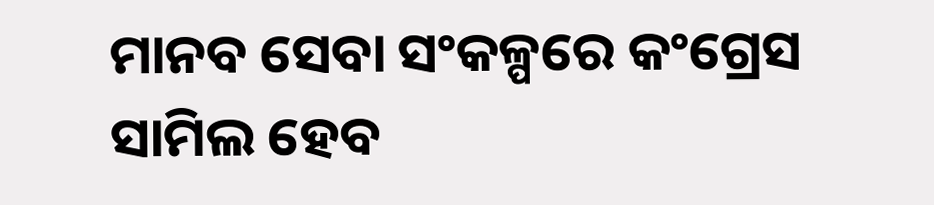ମାନବ ସେବା ସଂକଳ୍ପରେ କଂଗ୍ରେସ ସାମିଲ ହେବ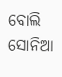ବୋଲି ସୋନିଆ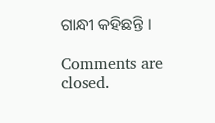ଗାନ୍ଧୀ କହିଛନ୍ତି ।

Comments are closed.